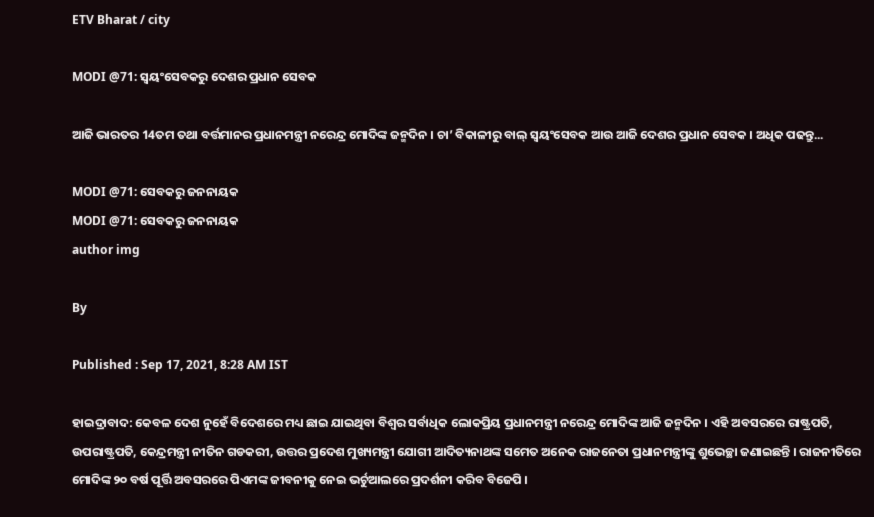ETV Bharat / city

MODI @71: ସ୍ବୟଂସେବକରୁ ଦେଶର ପ୍ରଧାନ ସେବକ

ଆଜି ଭାରତର 14ତମ ତଥା ବର୍ତ୍ତମାନର ପ୍ରଧାନମନ୍ତ୍ରୀ ନରେନ୍ଦ୍ର ମୋଦିଙ୍କ ଜନ୍ମଦିନ । ଚା’ ବିକାଳୀରୁ ବାଲ୍ ସ୍ବୟଂସେବକ ଆଉ ଆଜି ଦେଶର ପ୍ରଧାନ ସେବକ । ଅଧିକ ପଢନ୍ତୁ...

MODI @71: ସେବକରୁ ଜନନାୟକ
MODI @71: ସେବକରୁ ଜନନାୟକ
author img

By

Published : Sep 17, 2021, 8:28 AM IST

ହାଇଦ୍ରାବାଦ: କେବଳ ଦେଶ ନୁହେଁ ବିଦେଶରେ ମଧ୍ୟ ଛାଇ ଯାଇଥିବା ବିଶ୍ବର ସର୍ବାଧିକ ଲୋକପ୍ରିୟ ପ୍ରଧାନମନ୍ତ୍ରୀ ନରେନ୍ଦ୍ର ମୋଦିଙ୍କ ଆଜି ଜନ୍ମଦିନ । ଏହି ଅବସରରେ ରାଷ୍ଟ୍ରପତି, ଉପରାଷ୍ଟ୍ରପତି, କେନ୍ଦ୍ରମନ୍ତ୍ରୀ ନୀତିନ ଗଡକରୀ, ଉତ୍ତର ପ୍ରଦେଶ ମୁଖ୍ୟମନ୍ତ୍ରୀ ଯୋଗୀ ଆଦିତ୍ୟନାଥଙ୍କ ସମେତ ଅନେକ ରାଜନେତା ପ୍ରଧାନମନ୍ତ୍ରୀଙ୍କୁ ଶୁଭେଚ୍ଛା ଜଣାଇଛନ୍ତି । ରାଜନୀତିରେ ମୋଦିଙ୍କ ୨୦ ବର୍ଷ ପୂର୍ତ୍ତି ଅବସରରେ ପିଏମଙ୍କ ଜୀବନୀକୁ ନେଇ ଭର୍ଚୁଆଲରେ ପ୍ରଦର୍ଶନୀ କରିବ ବିଜେପି ।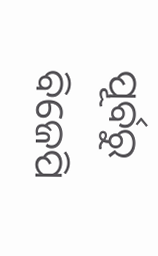ପୂର୍ବରୁ ବିଜେପି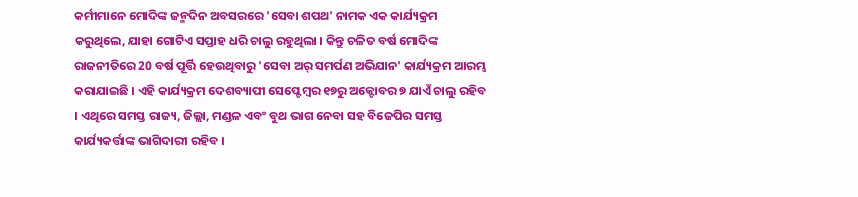କର୍ମୀମାନେ ମୋଦିଙ୍କ ଜନ୍ମଦିନ ଅବସରରେ 'ସେବା ଶପଥ' ନାମକ ଏକ କାର୍ଯ୍ୟକ୍ରମ କରୁଥିଲେ, ଯାହା ଗୋଟିଏ ସପ୍ତାହ ଧରି ଚାଲୁ ରହୁଥିଲା । କିନ୍ତୁ ଚଳିତ ବର୍ଷ ମୋଦିଙ୍କ ରାଜନୀତିରେ 20 ବର୍ଷ ପୂର୍ତ୍ତି ହେଉଥିବାରୁ 'ସେବା ଅର୍ ସମର୍ପଣ ଅଭିଯାନ' କାର୍ଯ୍ୟକ୍ରମ ଆରମ୍ଭ କରାଯାଇଛି । ଏହି କାର୍ଯ୍ୟକ୍ରମ ଦେଶବ୍ୟାପୀ ସେପ୍ଟେମ୍ବର ୧୭ରୁ ଅକ୍ଟୋବର ୭ ଯାଏଁ ଚାଲୁ ରହିବ । ଏଥିରେ ସମସ୍ତ ରାଜ୍ୟ, ଜିଲ୍ଲା, ମଣ୍ଡଳ ଏବଂ ବୁଥ ଭାଗ ନେବା ସହ ବିଜେପିର ସମସ୍ତ କାର୍ଯ୍ୟକର୍ତ୍ତାଙ୍କ ଭାଗିଦାରୀ ରହିବ ।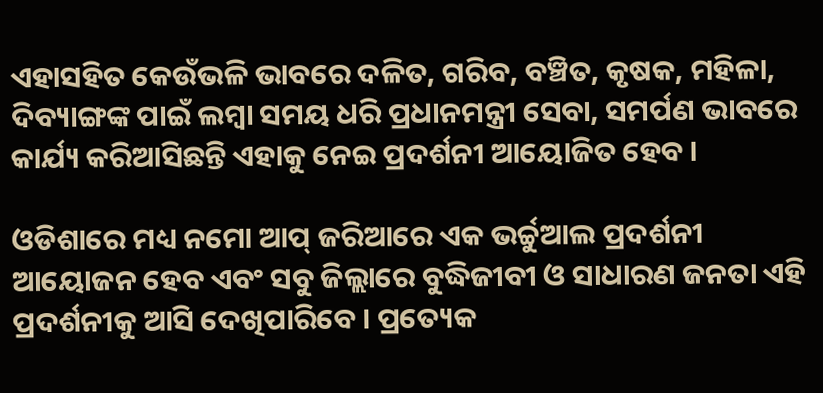ଏହାସହିତ କେଉଁଭଳି ଭାବରେ ଦଳିତ, ଗରିବ, ବଞ୍ଚିତ, କୃଷକ, ମହିଳା, ଦିବ୍ୟାଙ୍ଗଙ୍କ ପାଇଁ ଲମ୍ବା ସମୟ ଧରି ପ୍ରଧାନମନ୍ତ୍ରୀ ସେବା, ସମର୍ପଣ ଭାବରେ କାର୍ଯ୍ୟ କରିଆସିଛନ୍ତି ଏହାକୁ ନେଇ ପ୍ରଦର୍ଶନୀ ଆୟୋଜିତ ହେବ ।

ଓଡିଶାରେ ମଧ୍ୟ ନମୋ ଆପ୍ ଜରିଆରେ ଏକ ଭର୍ଚ୍ଚୁଆଲ ପ୍ରଦର୍ଶନୀ ଆୟୋଜନ ହେବ ଏବଂ ସବୁ ଜିଲ୍ଲାରେ ବୁଦ୍ଧିଜୀବୀ ଓ ସାଧାରଣ ଜନତା ଏହି ପ୍ରଦର୍ଶନୀକୁ ଆସି ଦେଖିପାରିବେ । ପ୍ରତ୍ୟେକ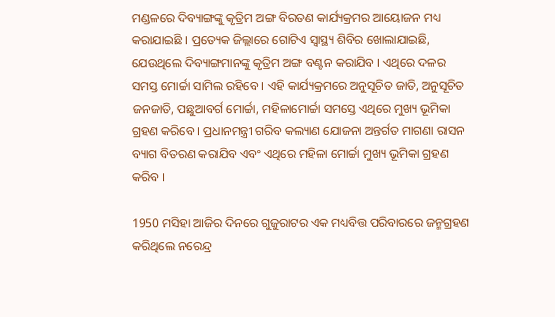ମଣ୍ଡଳରେ ଦିବ୍ୟାଙ୍ଗଙ୍କୁ କୃତ୍ରିମ ଅଙ୍ଗ ବିରତଣ କାର୍ଯ୍ୟକ୍ରମର ଆୟୋଜନ ମଧ୍ୟ କରାଯାଇଛି । ପ୍ରତ୍ୟେକ ଜିଲ୍ଲାରେ ଗୋଟିଏ ସ୍ଵାସ୍ଥ୍ୟ ଶିବିର ଖୋଲାଯାଇଛି, ଯେଉଥିଲେ ଦିବ୍ୟାଙ୍ଗମାନଙ୍କୁ କୃତ୍ରିମ ଅଙ୍ଗ ବଣ୍ଟନ କରାଯିବ । ଏଥିରେ ଦଳର ସମସ୍ତ ମୋର୍ଚ୍ଚା ସାମିଲ ରହିବେ । ଏହି କାର୍ଯ୍ୟକ୍ରମରେ ଅନୁସୂଚିତ ଜାତି, ଅନୁସୂଚିତ ଜନଜାତି, ପଛୁଆବର୍ଗ ମୋର୍ଚ୍ଚା, ମହିଳାମୋର୍ଚ୍ଚା ସମସ୍ତେ ଏଥିରେ ମୁଖ୍ୟ ଭୂମିକା ଗ୍ରହଣ କରିବେ । ପ୍ରଧାନମନ୍ତ୍ରୀ ଗରିବ କଲ୍ୟାଣ ଯୋଜନା ଅନ୍ତର୍ଗତ ମାଗଣା ରାସନ ବ୍ୟାଗ ବିତରଣ କରାଯିବ ଏବଂ ଏଥିରେ ମହିଳା ମୋର୍ଚ୍ଚା ମୁଖ୍ୟ ଭୂମିକା ଗ୍ରହଣ କରିବ ।

1950 ମସିହା ଆଜିର ଦିନରେ ଗୁଜୁରାଟର ଏକ ମଧ୍ୟବିତ୍ତ ପରିବାରରେ ଜନ୍ମଗ୍ରହଣ କରିଥିଲେ ନରେନ୍ଦ୍ର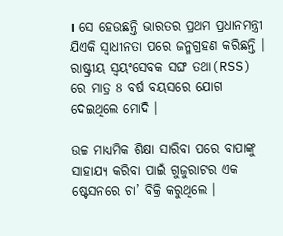। ସେ ହେଉଛନ୍ତି ଭାରତର ପ୍ରଥମ ପ୍ରଧାନମନ୍ତ୍ରୀ ଯିଏକି ସ୍ବାଧୀନତା ପରେ ଜନ୍ମଗ୍ରହଣ କରିଛନ୍ତି । ରାଷ୍ଟ୍ରୀୟ ସ୍ବୟଂସେବକ ସଙ୍ଘ ତଥା(RSS) ରେ ମାତ୍ର 8 ବର୍ଷ ବୟସରେ ଯୋଗ ଦେଇଥିଲେ ମୋଦି ।

ଉଚ୍ଚ ମାଧ୍ୟମିକ ଶିକ୍ଷା ସାରିବା ପରେ ବାପାଙ୍କୁ ସାହାଯ୍ୟ କରିବା ପାଇଁ ଗୁଜୁରାଟର ଏକ ଷ୍ଟେସନରେ ଚା’ ବିକ୍ରି କରୁଥିଲେ ।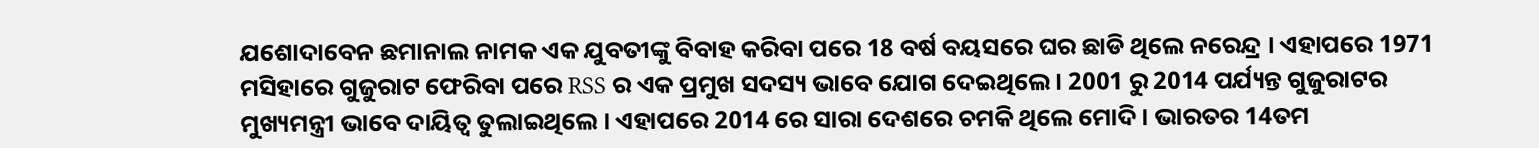ଯଶୋଦାବେନ ଛମାନାଲ ନାମକ ଏକ ଯୁବତୀଙ୍କୁ ବିବାହ କରିବା ପରେ 18 ବର୍ଷ ବୟସରେ ଘର ଛାଡି ଥିଲେ ନରେନ୍ଦ୍ର । ଏହାପରେ 1971 ମସିହାରେ ଗୁଜୁରାଟ ଫେରିବା ପରେ RSS ର ଏକ ପ୍ରମୁଖ ସଦସ୍ୟ ଭାବେ ଯୋଗ ଦେଇଥିଲେ । 2001 ରୁ 2014 ପର୍ଯ୍ୟନ୍ତ ଗୁଜୁରାଟର ମୁଖ୍ୟମନ୍ତ୍ରୀ ଭାବେ ଦାୟିତ୍ବ ତୁଲାଇଥିଲେ । ଏହାପରେ 2014 ରେ ସାରା ଦେଶରେ ଚମକି ଥିଲେ ମୋଦି । ଭାରତର 14ତମ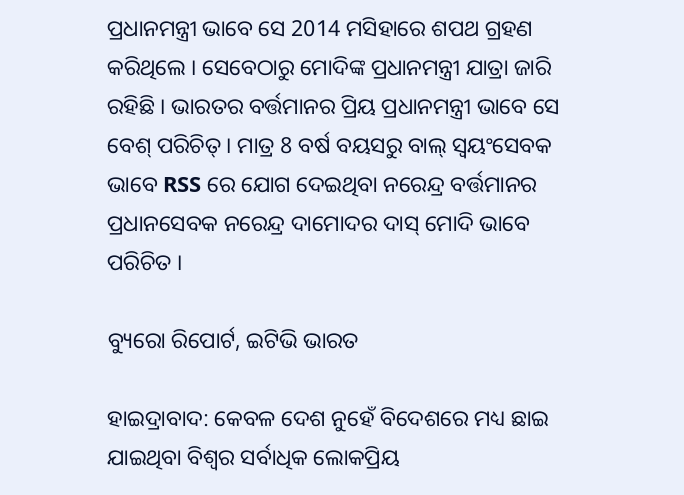ପ୍ରଧାନମନ୍ତ୍ରୀ ଭାବେ ସେ 2014 ମସିହାରେ ଶପଥ ଗ୍ରହଣ କରିଥିଲେ । ସେବେଠାରୁ ମୋଦିଙ୍କ ପ୍ରଧାନମନ୍ତ୍ରୀ ଯାତ୍ରା ଜାରି ରହିଛି । ଭାରତର ବର୍ତ୍ତମାନର ପ୍ରିୟ ପ୍ରଧାନମନ୍ତ୍ରୀ ଭାବେ ସେ ବେଶ୍ ପରିଚିତ୍ । ମାତ୍ର 8 ବର୍ଷ ବୟସରୁ ବାଲ୍ ସ୍ବୟଂସେବକ ଭାବେ RSS ରେ ଯୋଗ ଦେଇଥିବା ନରେନ୍ଦ୍ର ବର୍ତ୍ତମାନର ପ୍ରଧାନସେବକ ନରେନ୍ଦ୍ର ଦାମୋଦର ଦାସ୍ ମୋଦି ଭାବେ ପରିଚିତ ।

ବ୍ୟୁରୋ ରିପୋର୍ଟ, ଇଟିଭି ଭାରତ

ହାଇଦ୍ରାବାଦ: କେବଳ ଦେଶ ନୁହେଁ ବିଦେଶରେ ମଧ୍ୟ ଛାଇ ଯାଇଥିବା ବିଶ୍ବର ସର୍ବାଧିକ ଲୋକପ୍ରିୟ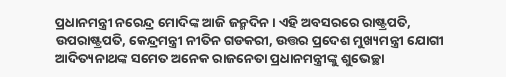ପ୍ରଧାନମନ୍ତ୍ରୀ ନରେନ୍ଦ୍ର ମୋଦିଙ୍କ ଆଜି ଜନ୍ମଦିନ । ଏହି ଅବସରରେ ରାଷ୍ଟ୍ରପତି, ଉପରାଷ୍ଟ୍ରପତି, କେନ୍ଦ୍ରମନ୍ତ୍ରୀ ନୀତିନ ଗଡକରୀ, ଉତ୍ତର ପ୍ରଦେଶ ମୁଖ୍ୟମନ୍ତ୍ରୀ ଯୋଗୀ ଆଦିତ୍ୟନାଥଙ୍କ ସମେତ ଅନେକ ରାଜନେତା ପ୍ରଧାନମନ୍ତ୍ରୀଙ୍କୁ ଶୁଭେଚ୍ଛା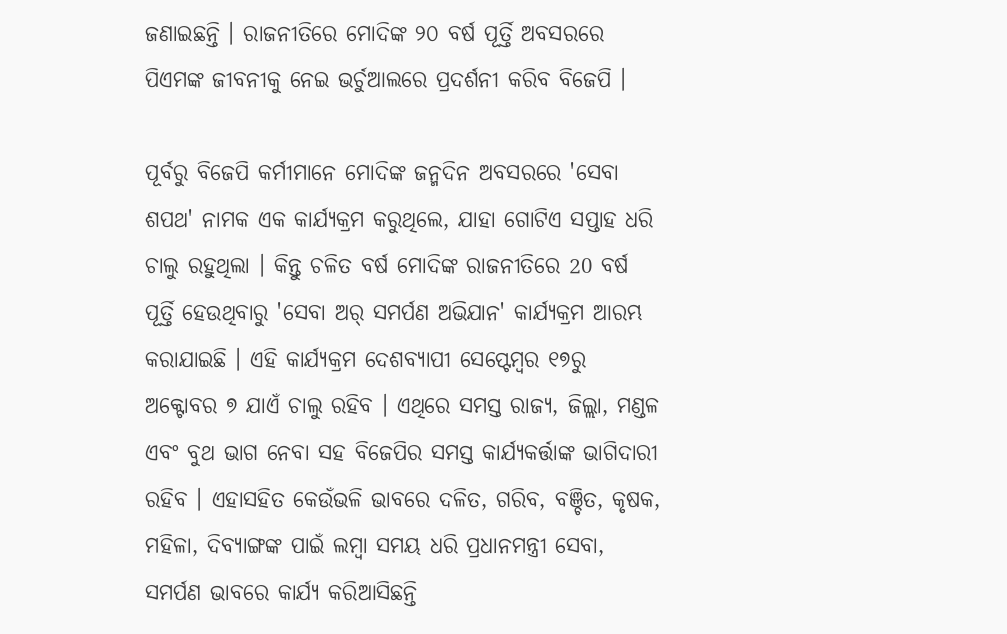ଜଣାଇଛନ୍ତି । ରାଜନୀତିରେ ମୋଦିଙ୍କ ୨୦ ବର୍ଷ ପୂର୍ତ୍ତି ଅବସରରେ ପିଏମଙ୍କ ଜୀବନୀକୁ ନେଇ ଭର୍ଚୁଆଲରେ ପ୍ରଦର୍ଶନୀ କରିବ ବିଜେପି ।

ପୂର୍ବରୁ ବିଜେପି କର୍ମୀମାନେ ମୋଦିଙ୍କ ଜନ୍ମଦିନ ଅବସରରେ 'ସେବା ଶପଥ' ନାମକ ଏକ କାର୍ଯ୍ୟକ୍ରମ କରୁଥିଲେ, ଯାହା ଗୋଟିଏ ସପ୍ତାହ ଧରି ଚାଲୁ ରହୁଥିଲା । କିନ୍ତୁ ଚଳିତ ବର୍ଷ ମୋଦିଙ୍କ ରାଜନୀତିରେ 20 ବର୍ଷ ପୂର୍ତ୍ତି ହେଉଥିବାରୁ 'ସେବା ଅର୍ ସମର୍ପଣ ଅଭିଯାନ' କାର୍ଯ୍ୟକ୍ରମ ଆରମ୍ଭ କରାଯାଇଛି । ଏହି କାର୍ଯ୍ୟକ୍ରମ ଦେଶବ୍ୟାପୀ ସେପ୍ଟେମ୍ବର ୧୭ରୁ ଅକ୍ଟୋବର ୭ ଯାଏଁ ଚାଲୁ ରହିବ । ଏଥିରେ ସମସ୍ତ ରାଜ୍ୟ, ଜିଲ୍ଲା, ମଣ୍ଡଳ ଏବଂ ବୁଥ ଭାଗ ନେବା ସହ ବିଜେପିର ସମସ୍ତ କାର୍ଯ୍ୟକର୍ତ୍ତାଙ୍କ ଭାଗିଦାରୀ ରହିବ । ଏହାସହିତ କେଉଁଭଳି ଭାବରେ ଦଳିତ, ଗରିବ, ବଞ୍ଚିତ, କୃଷକ, ମହିଳା, ଦିବ୍ୟାଙ୍ଗଙ୍କ ପାଇଁ ଲମ୍ବା ସମୟ ଧରି ପ୍ରଧାନମନ୍ତ୍ରୀ ସେବା, ସମର୍ପଣ ଭାବରେ କାର୍ଯ୍ୟ କରିଆସିଛନ୍ତି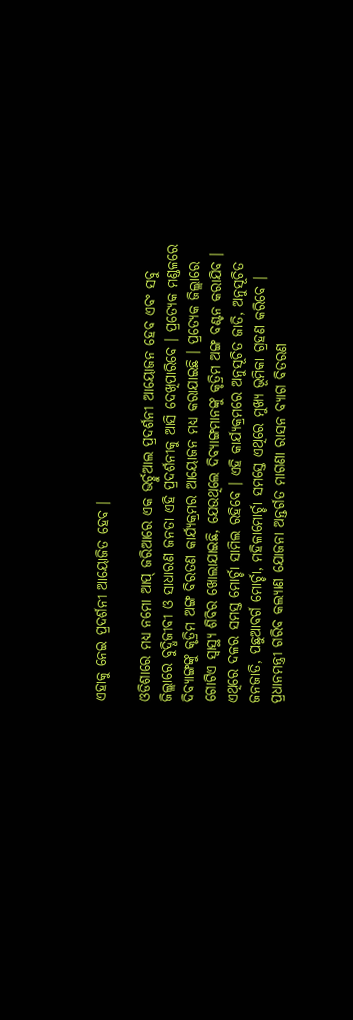ଏହାକୁ ନେଇ ପ୍ରଦର୍ଶନୀ ଆୟୋଜିତ ହେବ ।

ଓଡିଶାରେ ମଧ୍ୟ ନମୋ ଆପ୍ ଜରିଆରେ ଏକ ଭର୍ଚ୍ଚୁଆଲ ପ୍ରଦର୍ଶନୀ ଆୟୋଜନ ହେବ ଏବଂ ସବୁ ଜିଲ୍ଲାରେ ବୁଦ୍ଧିଜୀବୀ ଓ ସାଧାରଣ ଜନତା ଏହି ପ୍ରଦର୍ଶନୀକୁ ଆସି ଦେଖିପାରିବେ । ପ୍ରତ୍ୟେକ ମଣ୍ଡଳରେ ଦିବ୍ୟାଙ୍ଗଙ୍କୁ କୃତ୍ରିମ ଅଙ୍ଗ ବିରତଣ କାର୍ଯ୍ୟକ୍ରମର ଆୟୋଜନ ମଧ୍ୟ କରାଯାଇଛି । ପ୍ରତ୍ୟେକ ଜିଲ୍ଲାରେ ଗୋଟିଏ ସ୍ଵାସ୍ଥ୍ୟ ଶିବିର ଖୋଲାଯାଇଛି, ଯେଉଥିଲେ ଦିବ୍ୟାଙ୍ଗମାନଙ୍କୁ କୃତ୍ରିମ ଅଙ୍ଗ ବଣ୍ଟନ କରାଯିବ । ଏଥିରେ ଦଳର ସମସ୍ତ ମୋର୍ଚ୍ଚା ସାମିଲ ରହିବେ । ଏହି କାର୍ଯ୍ୟକ୍ରମରେ ଅନୁସୂଚିତ ଜାତି, ଅନୁସୂଚିତ ଜନଜାତି, ପଛୁଆବର୍ଗ ମୋର୍ଚ୍ଚା, ମହିଳାମୋର୍ଚ୍ଚା ସମସ୍ତେ ଏଥିରେ ମୁଖ୍ୟ ଭୂମିକା ଗ୍ରହଣ କରିବେ । ପ୍ରଧାନମନ୍ତ୍ରୀ ଗରିବ କଲ୍ୟାଣ ଯୋଜନା ଅନ୍ତର୍ଗତ ମାଗଣା ରାସନ ବ୍ୟାଗ ବିତରଣ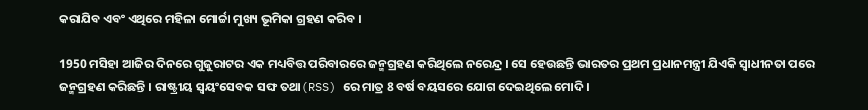କରାଯିବ ଏବଂ ଏଥିରେ ମହିଳା ମୋର୍ଚ୍ଚା ମୁଖ୍ୟ ଭୂମିକା ଗ୍ରହଣ କରିବ ।

1950 ମସିହା ଆଜିର ଦିନରେ ଗୁଜୁରାଟର ଏକ ମଧ୍ୟବିତ୍ତ ପରିବାରରେ ଜନ୍ମଗ୍ରହଣ କରିଥିଲେ ନରେନ୍ଦ୍ର । ସେ ହେଉଛନ୍ତି ଭାରତର ପ୍ରଥମ ପ୍ରଧାନମନ୍ତ୍ରୀ ଯିଏକି ସ୍ବାଧୀନତା ପରେ ଜନ୍ମଗ୍ରହଣ କରିଛନ୍ତି । ରାଷ୍ଟ୍ରୀୟ ସ୍ବୟଂସେବକ ସଙ୍ଘ ତଥା(RSS) ରେ ମାତ୍ର 8 ବର୍ଷ ବୟସରେ ଯୋଗ ଦେଇଥିଲେ ମୋଦି ।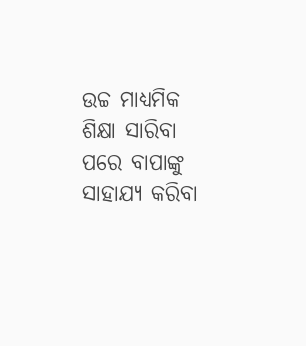ଉଚ୍ଚ ମାଧ୍ୟମିକ ଶିକ୍ଷା ସାରିବା ପରେ ବାପାଙ୍କୁ ସାହାଯ୍ୟ କରିବା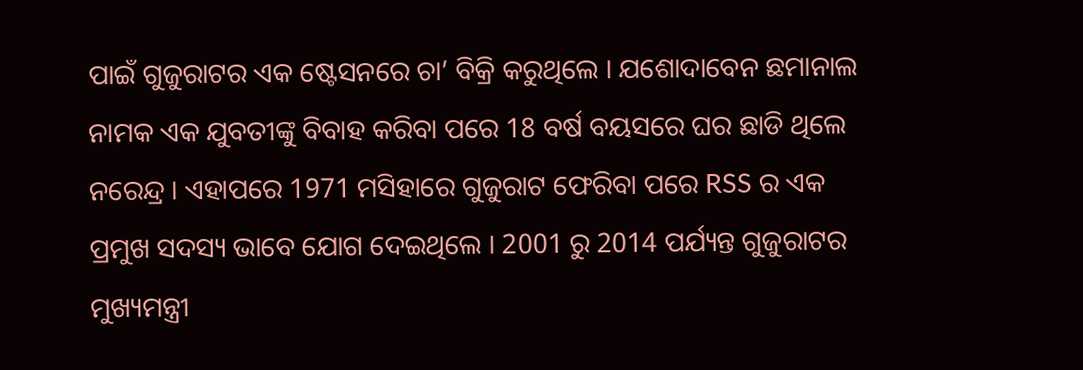ପାଇଁ ଗୁଜୁରାଟର ଏକ ଷ୍ଟେସନରେ ଚା’ ବିକ୍ରି କରୁଥିଲେ । ଯଶୋଦାବେନ ଛମାନାଲ ନାମକ ଏକ ଯୁବତୀଙ୍କୁ ବିବାହ କରିବା ପରେ 18 ବର୍ଷ ବୟସରେ ଘର ଛାଡି ଥିଲେ ନରେନ୍ଦ୍ର । ଏହାପରେ 1971 ମସିହାରେ ଗୁଜୁରାଟ ଫେରିବା ପରେ RSS ର ଏକ ପ୍ରମୁଖ ସଦସ୍ୟ ଭାବେ ଯୋଗ ଦେଇଥିଲେ । 2001 ରୁ 2014 ପର୍ଯ୍ୟନ୍ତ ଗୁଜୁରାଟର ମୁଖ୍ୟମନ୍ତ୍ରୀ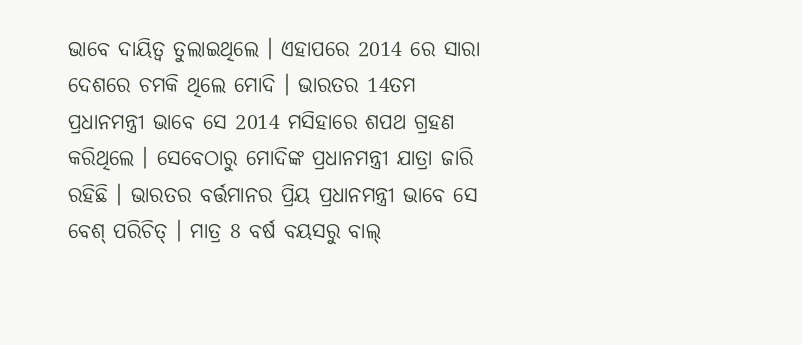ଭାବେ ଦାୟିତ୍ବ ତୁଲାଇଥିଲେ । ଏହାପରେ 2014 ରେ ସାରା ଦେଶରେ ଚମକି ଥିଲେ ମୋଦି । ଭାରତର 14ତମ ପ୍ରଧାନମନ୍ତ୍ରୀ ଭାବେ ସେ 2014 ମସିହାରେ ଶପଥ ଗ୍ରହଣ କରିଥିଲେ । ସେବେଠାରୁ ମୋଦିଙ୍କ ପ୍ରଧାନମନ୍ତ୍ରୀ ଯାତ୍ରା ଜାରି ରହିଛି । ଭାରତର ବର୍ତ୍ତମାନର ପ୍ରିୟ ପ୍ରଧାନମନ୍ତ୍ରୀ ଭାବେ ସେ ବେଶ୍ ପରିଚିତ୍ । ମାତ୍ର 8 ବର୍ଷ ବୟସରୁ ବାଲ୍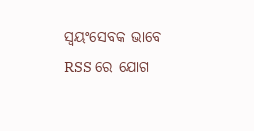ସ୍ବୟଂସେବକ ଭାବେ RSS ରେ ଯୋଗ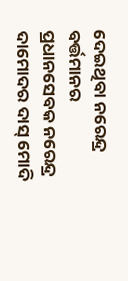ଦେଇଥିବା ନରେନ୍ଦ୍ର ବର୍ତ୍ତମାନର ପ୍ରଧାନସେବକ ନରେନ୍ଦ୍ର ଦାମୋଦର ଦାସ୍ ମୋଦି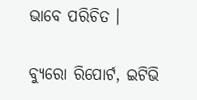ଭାବେ ପରିଚିତ ।

ବ୍ୟୁରୋ ରିପୋର୍ଟ, ଇଟିଭି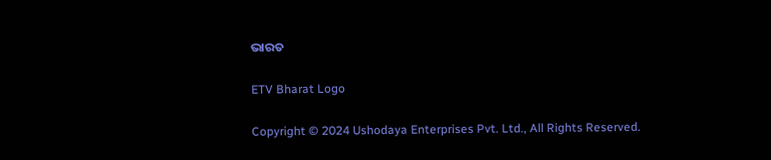ଭାରତ

ETV Bharat Logo

Copyright © 2024 Ushodaya Enterprises Pvt. Ltd., All Rights Reserved.